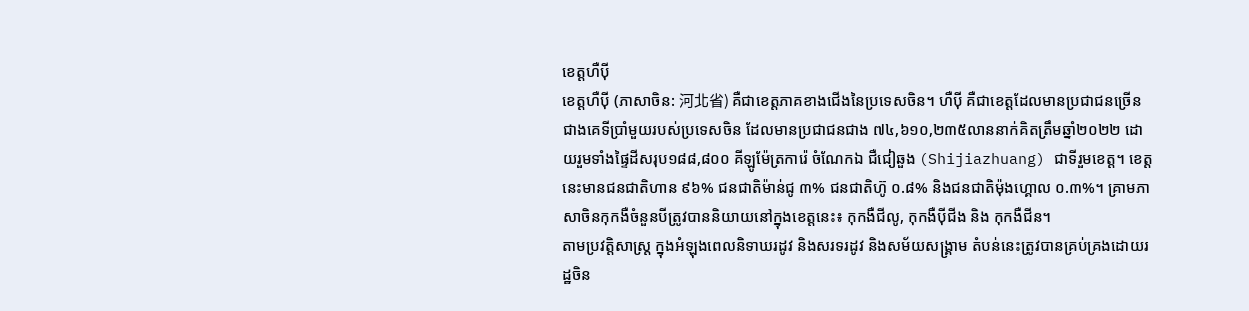ខេត្តហឺបុី
ខេត្តហឺបុី (ភាសាចិន: 河北省) គឺជាខេត្តភាគខាងជើងនៃប្រទេសចិន។ ហឺបុី គឺជាខេត្តដែលមានប្រជាជនច្រើនជាងគេទីប្រាំមួយរបស់ប្រទេសចិន ដែលមានប្រជាជនជាង ៧៤,៦១០,២៣៥លាននាក់គិតត្រឹមឆ្នាំ២០២២ ដោយរួមទាំងផ្ទៃដីសរុប១៨៨,៨០០ គីឡូម៉ែត្រការ៉េ ចំណែកឯ ជឺជៀឆួង (Shijiazhuang) ជាទីរួមខេត្ត។ ខេត្តនេះមានជនជាតិហាន ៩៦% ជនជាតិម៉ាន់ជូ ៣% ជនជាតិហ៊ូ ០.៨% និងជនជាតិម៉ុងហ្គោល ០.៣%។ គ្រាមភាសាចិនកុកងឺចំនួនបីត្រូវបាននិយាយនៅក្នុងខេត្តនេះ៖ កុកងឺជីលូ, កុកងឺបុីជីង និង កុកងឺជីន។
តាមប្រវត្តិសាស្ត្រ ក្នុងអំឡុងពេលនិទាឃរដូវ និងសរទរដូវ និងសម័យសង្រ្គាម តំបន់នេះត្រូវបានគ្រប់គ្រងដោយរដ្ឋចិន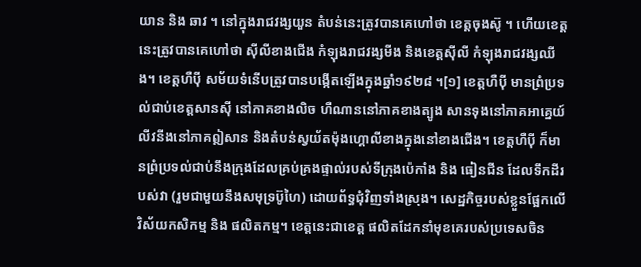យាន និង ឆាវ ។ នៅក្នុងរាជវង្សយួន តំបន់នេះត្រូវបានគេហៅថា ខេត្តចុងស៊ូ ។ ហើយខេត្តនេះត្រូវបានគេហៅថា ស៊ីលីខាងជើង កំឡុងរាជវង្សមីង និងខេត្តស៊ីលី កំឡុងរាជវង្សឈីង។ ខេត្តហឺបុី សម័យទំនើបត្រូវបានបង្កើតឡើងក្នុងឆ្នាំ១៩២៨ ។[១] ខេត្តហឺបុី មានព្រំប្រទល់ជាប់ខេត្តសានស៊ី នៅភាគខាងលិច ហឺណាននៅភាគខាងត្បូង សានទុងនៅភាគអាគ្នេយ៍ លីវនីងនៅភាគឦសាន និងតំបន់ស្វយ័តម៉ុងហ្គោលីខាងក្នុងនៅខាងជើង។ ខេត្តហឺបុី ក៏មានព្រំប្រទល់ជាប់នឹងក្រុងដែលគ្រប់គ្រងផ្ទាល់របស់ទីក្រុងប៉េកាំង និង ធៀនជីន ដែលទឹកដីរបស់វា (រួមជាមួយនឹងសមុទ្រប៊ូហៃ) ដោយព័ទ្ធជុំវិញទាំងស្រុង។ សេដ្ឋកិច្ចរបស់ខ្លួនផ្អែកលើ វិស័យកសិកម្ម និង ផលិតកម្ម។ ខេត្តនេះជាខេត្ត ផលិតដែកនាំមុខគេរបស់ប្រទេសចិន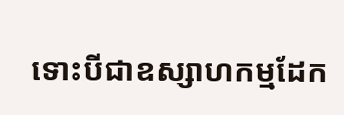ទោះបីជាឧស្សាហកម្មដែក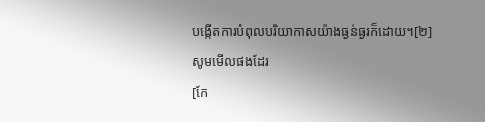បង្កើតការបំពុលបរិយាកាសយ៉ាងធ្ងន់ធ្ងរក៏ដោយ។[២]
សូមមើលផងដែរ
[កែ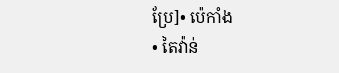ប្រែ]• ប៉េកាំង
• តៃវ៉ាន់